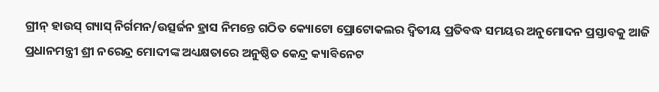ଗ୍ରୀନ୍ ହାଉସ୍ ଗ୍ୟାସ୍ ନିର୍ଗମନ/ଉତ୍ସର୍ଜନ ହ୍ରାସ ନିମନ୍ତେ ଗଠିତ କ୍ୟୋଟୋ ପ୍ରୋଟୋକଲର ଦ୍ୱିତୀୟ ପ୍ରତିବଦ୍ଧ ସମୟର ଅନୁମୋଦନ ପ୍ରସ୍ତାବକୁ ଆଜି ପ୍ରଧାନମନ୍ତ୍ରୀ ଶ୍ରୀ ନରେନ୍ଦ୍ର ମୋଦୀଙ୍କ ଅଧ୍ୟକ୍ଷତାରେ ଅନୁଷ୍ଠିତ କେନ୍ଦ୍ର କ୍ୟାବିନେଟ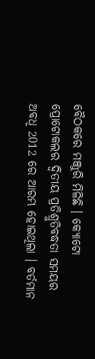ବୈଠକରେ ମଞ୍ଜୁରି ମିଳିଛି । କ୍ୟୋଟୋ ପ୍ରୋଟୋକଲର ଦ୍ୱିତୀୟ ପ୍ରତିଶ୍ରୁତିବଦ୍ଧତା ସମୟର ଅବଧି 2012 ରେ ଆରମ୍ଭ ହୋଇଥିଲା । ବର୍ତମାନ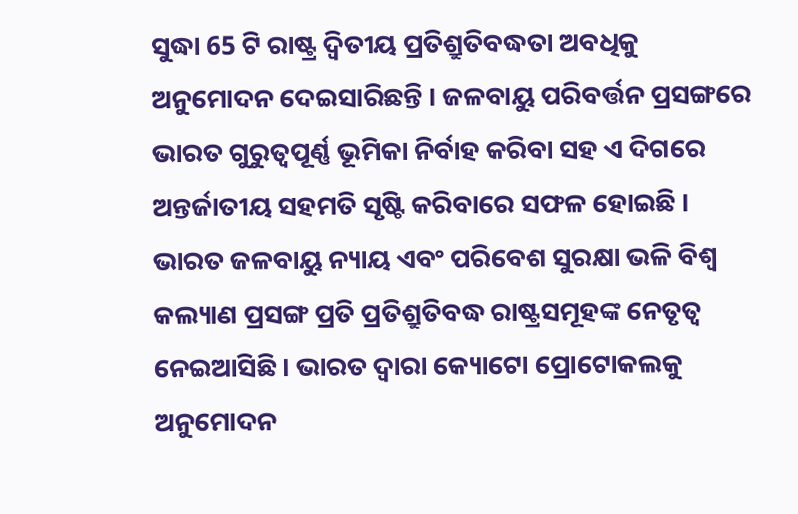ସୁଦ୍ଧା 65 ଟି ରାଷ୍ଟ୍ର ଦ୍ୱିତୀୟ ପ୍ରତିଶ୍ରୁତିବଦ୍ଧତା ଅବଧିକୁ ଅନୁମୋଦନ ଦେଇସାରିଛନ୍ତି । ଜଳବାୟୁ ପରିବର୍ତ୍ତନ ପ୍ରସଙ୍ଗରେ ଭାରତ ଗୁରୁତ୍ୱପୂର୍ଣ୍ଣ ଭୂମିକା ନିର୍ବାହ କରିବା ସହ ଏ ଦିଗରେ ଅନ୍ତର୍ଜାତୀୟ ସହମତି ସୃଷ୍ଟି କରିବାରେ ସଫଳ ହୋଇଛି । ଭାରତ ଜଳବାୟୁ ନ୍ୟାୟ ଏବଂ ପରିବେଶ ସୁରକ୍ଷା ଭଳି ବିଶ୍ୱ କଲ୍ୟାଣ ପ୍ରସଙ୍ଗ ପ୍ରତି ପ୍ରତିଶ୍ରୁତିବଦ୍ଧ ରାଷ୍ଟ୍ରସମୂହଙ୍କ ନେତୃତ୍ୱ ନେଇଆସିଛି । ଭାରତ ଦ୍ୱାରା କ୍ୟୋଟୋ ପ୍ରୋଟୋକଲକୁ ଅନୁମୋଦନ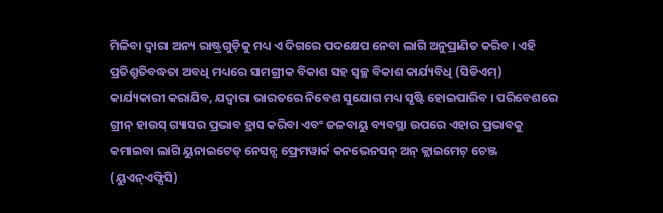ମିଳିବା ଦ୍ୱାରା ଅନ୍ୟ ରାଷ୍ଟ୍ରଗୁଡ଼ିକୁ ମଧ୍ୟ ଏ ଦିଗରେ ପଦକ୍ଷେପ ନେବା ଲାଗି ଅନୁପ୍ରାଣିତ କରିବ । ଏହି ପ୍ରତିଶ୍ରୁତିବଦ୍ଧତା ଅବଧି ମଧ୍ୟରେ ସାମଗ୍ରୀକ ବିକାଶ ସହ ସ୍ୱଚ୍ଛ ବିକାଶ କାର୍ଯ୍ୟବିଧି (ସିଡିଏମ୍) କାର୍ଯ୍ୟକାରୀ କରାଯିବ, ଯଦ୍ୱାରା ଭାରତରେ ନିବେଶ ସୁଯୋଗ ମଧ୍ୟ ସୃଷ୍ଟି ହୋଇପାରିବ । ପରିବେଶରେ ଗ୍ରୀନ୍ ହାଉସ୍ ଗ୍ୟାସର ପ୍ରଭାବ ହ୍ରାସ କରିବା ଏବଂ ଜଳବାୟୁ ବ୍ୟବସ୍ଥା ଉପରେ ଏହାର ପ୍ରଭାବକୁ କମାଇବା ଲାଗି ୟୁନାଇଟେଡ୍ ନେସନ୍ସ ଫ୍ରେମୱାର୍କ କନଭେନସନ୍ ଅନ୍ କ୍ଲାଇମେଟ୍ ଚେଞ୍ଜ (ୟୁଏନ୍ଏଫ୍ସିସି)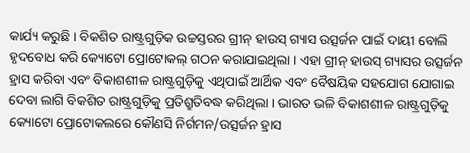କାର୍ଯ୍ୟ କରୁଛି । ବିକଶିତ ରାଷ୍ଟ୍ରଗୁଡ଼ିକ ଉଚ୍ଚସ୍ତରର ଗ୍ରୀନ୍ ହାଉସ୍ ଗ୍ୟାସ ଉତ୍ସର୍ଜନ ପାଇଁ ଦାୟୀ ବୋଲି ହୃଦବୋଧ କରି କ୍ୟୋଟୋ ପ୍ରୋଟୋକଲ୍ ଗଠନ କରାଯାଇଥିଲା । ଏହା ଗ୍ରୀନ୍ ହାଉସ୍ ଗ୍ୟାସର ଉତ୍ସର୍ଜନ ହ୍ରାସ କରିବା ଏବଂ ବିକାଶଶୀଳ ରାଷ୍ଟ୍ରଗୁଡ଼ିକୁ ଏଥିପାଇଁ ଆର୍ଥିକ ଏବଂ ବୈଷୟିକ ସହଯୋଗ ଯୋଗାଇ ଦେବା ଲାଗି ବିକଶିତ ରାଷ୍ଟ୍ରଗୁଡ଼ିକୁ ପ୍ରତିଶ୍ରୁତିବଦ୍ଧ କରିଥିଲା । ଭାରତ ଭଳି ବିକାଶଶୀଳ ରାଷ୍ଟ୍ରଗୁଡ଼ିକୁ କ୍ୟୋଟୋ ପ୍ରୋଟୋକଲରେ କୌଣସି ନିର୍ଗମନ/ଉତ୍ସର୍ଜନ ହ୍ରାସ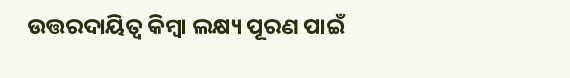ଉତ୍ତରଦାୟିତ୍ୱ କିମ୍ବା ଲକ୍ଷ୍ୟ ପୂରଣ ପାଇଁ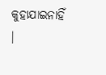କୁହାଯାଇନାହିଁ ।